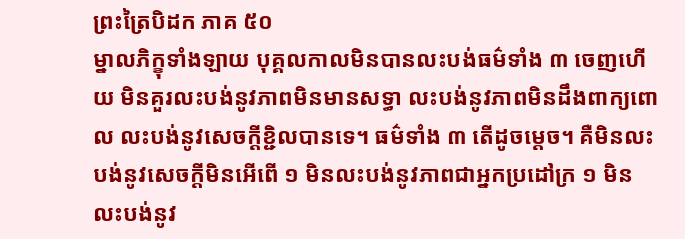ព្រះត្រៃបិដក ភាគ ៥០
ម្នាលភិក្ខុទាំងឡាយ បុគ្គលកាលមិនបានលះបង់ធម៌ទាំង ៣ ចេញហើយ មិនគួរលះបង់នូវភាពមិនមានសទ្ធា លះបង់នូវភាពមិនដឹងពាក្យពោល លះបង់នូវសេចក្តីខ្ជិលបានទេ។ ធម៌ទាំង ៣ តើដូចម្តេច។ គឺមិនលះបង់នូវសេចក្តីមិនអើពើ ១ មិនលះបង់នូវភាពជាអ្នកប្រដៅក្រ ១ មិនលះបង់នូវ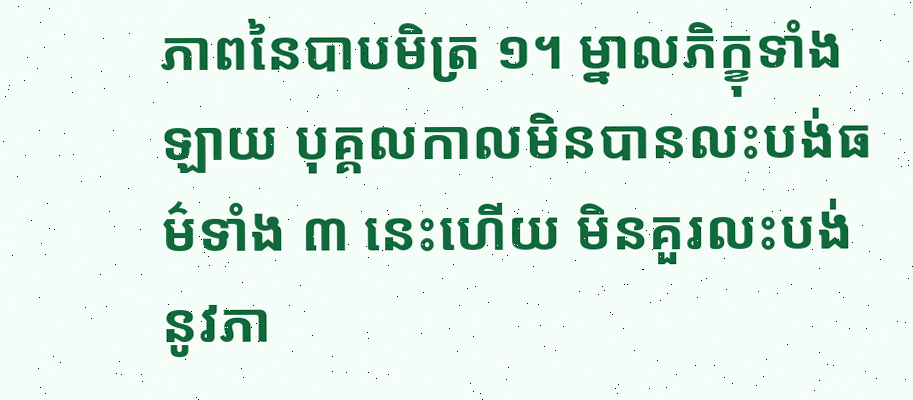ភាពនៃបាបមិត្រ ១។ ម្នាលភិក្ខុទាំងឡាយ បុគ្គលកាលមិនបានលះបង់ធម៌ទាំង ៣ នេះហើយ មិនគួរលះបង់នូវភា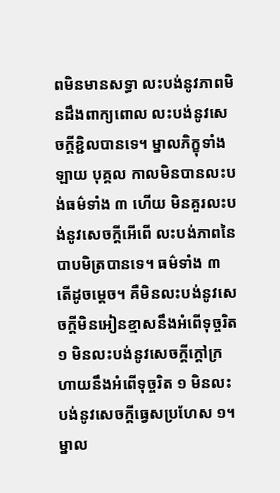ពមិនមានសទ្ធា លះបង់នូវភាពមិនដឹងពាក្យពោល លះបង់នូវសេចក្តីខ្ជិលបានទេ។ ម្នាលភិក្ខុទាំងឡាយ បុគ្គល កាលមិនបានលះបង់ធម៌ទាំង ៣ ហើយ មិនគួរលះបង់នូវសេចក្តីអើពើ លះបង់ភាពនៃបាបមិត្របានទេ។ ធម៌ទាំង ៣ តើដូចម្តេច។ គឺមិនលះបង់នូវសេចក្តីមិនអៀនខ្មាសនឹងអំពើទុច្ចរិត ១ មិនលះបង់នូវសេចក្តីក្តៅក្រហាយនឹងអំពើទុច្ចរិត ១ មិនលះបង់នូវសេចក្តីធ្វេសប្រហែស ១។ ម្នាល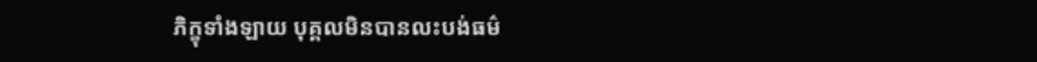ភិក្ខុទាំងឡាយ បុគ្គលមិនបានលះបង់ធម៌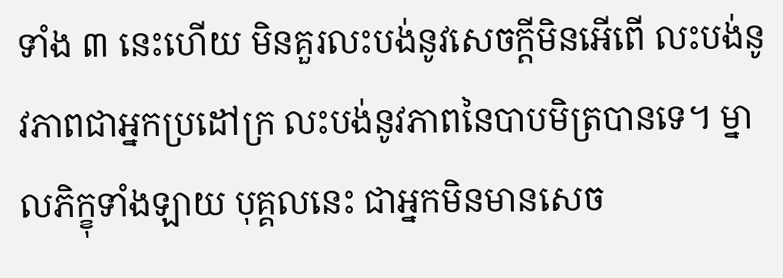ទាំង ៣ នេះហើយ មិនគួរលះបង់នូវសេចក្តីមិនអើពើ លះបង់នូវភាពជាអ្នកប្រដៅក្រ លះបង់នូវភាពនៃបាបមិត្របានទេ។ ម្នាលភិក្ខុទាំងឡាយ បុគ្គលនេះ ជាអ្នកមិនមានសេច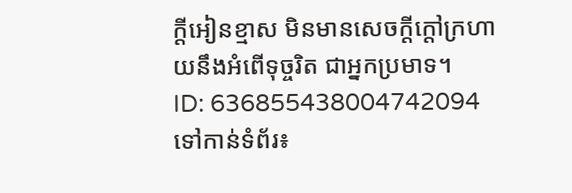ក្តីអៀនខ្មាស មិនមានសេចក្តីក្តៅក្រហាយនឹងអំពើទុច្ចរិត ជាអ្នកប្រមាទ។
ID: 636855438004742094
ទៅកាន់ទំព័រ៖